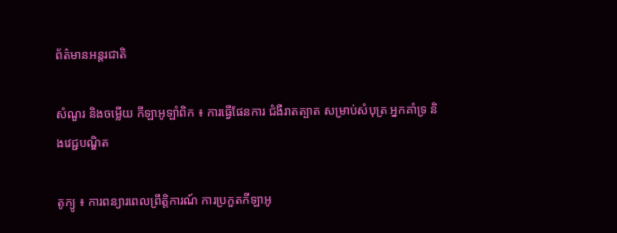ព័ត៌មានអន្តរជាតិ

សំណួរ និងចម្លើយ កីឡាអូឡាំពិក ៖ ការធ្វើផែនការ ជំងឺរាតត្បាត សម្រាប់សំបុត្រ អ្នកគាំទ្រ និងវេជ្ជបណ្ឌិត

តូក្យូ ៖ ការពន្យារពេលព្រឹត្តិការណ៍ ការប្រកួតកីឡាអូ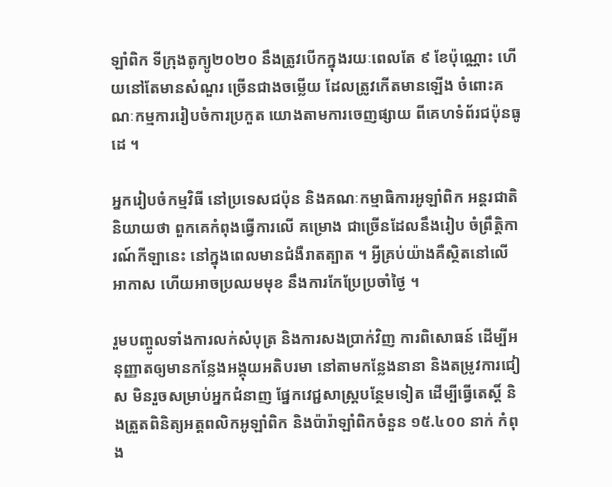ឡាំពិក ទីក្រុងតូក្យូ២០២០ នឹងត្រូវបើកក្នុងរយៈពេលតែ ៩ ខែប៉ុណ្ណោះ ហើយនៅតែមានសំណួរ ច្រើនជាងចម្លើយ ដែលត្រូវកើតមានឡើង ចំពោះគណៈកម្មការរៀបចំការប្រកួត យោងតាមការចេញផ្សាយ ពីគេហទំព័រជប៉ុនធូដេ ។

អ្នករៀបចំកម្មវិធី នៅប្រទេសជប៉ុន និងគណៈកម្មាធិការអូឡាំពិក អន្តរជាតិ និយាយថា ពួកគេកំពុងធ្វើការលើ គម្រោង ជាច្រើនដែលនឹងរៀប ចំព្រឹត្តិការណ៍កីឡានេះ នៅក្នុងពេលមានជំងឺរាតត្បាត ។ អ្វីគ្រប់យ៉ាងគឺស្ថិតនៅលើអាកាស ហើយអាចប្រឈមមុខ នឹងការកែប្រែប្រចាំថ្ងៃ ។

រួមបញ្ចូលទាំងការលក់សំបុត្រ និងការសងប្រាក់វិញ ការពិសោធន៍ ដើម្បីអនុញ្ញាតឲ្យមានកន្លែងអង្គុយអតិបរមា នៅតាមកន្លែងនានា និងតម្រូវការជៀស មិនរួចសម្រាប់អ្នកជំនាញ ផ្នែកវេជ្ជសាស្ត្របន្ថែមទៀត ដើម្បីធ្វើតេស្តិ៍ និងត្រួតពិនិត្យអត្តពលិកអូឡាំពិក និងប៉ារ៉ាឡាំពិកចំនួន ១៥.៤០០ នាក់ កំពុង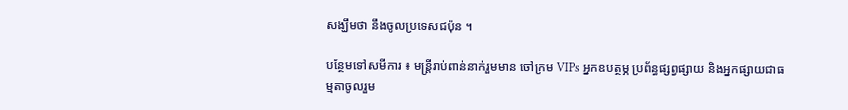សង្ឃឹមថា នឹងចូលប្រទេសជប៉ុន ។

បន្ថែមទៅសមីការ ៖ មន្ត្រីរាប់ពាន់នាក់រួមមាន ចៅក្រម VIPs អ្នកឧបត្ថម្ភ ប្រព័ន្ធផ្សព្វផ្សាយ និងអ្នកផ្សាយជាធម្មតាចូលរួម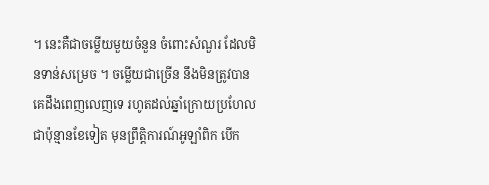។ នេះគឺជាចម្លើយមួយចំនួន ចំពោះសំណួរ ដែលមិនទាន់សម្រេច ។ ចម្លើយជាច្រើន នឹងមិនត្រូវបានគេដឹងពេញលេញទេ រហូតដល់ឆ្នាំក្រោយប្រហែលជាប៉ុន្មានខែទៀត មុនព្រឹត្តិការណ៍អូឡាំពិក បើក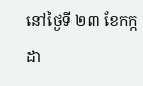នៅថ្ងៃទី ២៣ ខែកក្កដា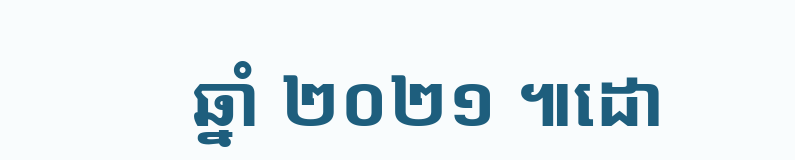ឆ្នាំ ២០២១ ៕ដោ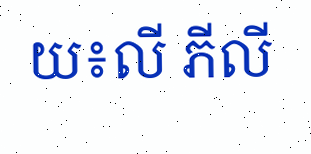យ៖លី ភីលី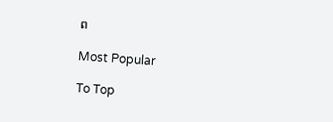ព

Most Popular

To Top